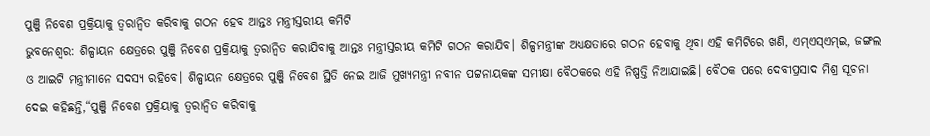ପୁଞ୍ଜି ନିବେଶ ପ୍ରକ୍ରିୟାକୁ ତ୍ୱରାନ୍ୱିତ କରିବାକୁ ଗଠନ ହେବ ଆନ୍ତଃ ମନ୍ତ୍ରୀସ୍ତରୀୟ କମିଟି
ଭୁବନେଶ୍ୱର: ଶିଳ୍ପାୟନ କ୍ଷେତ୍ରରେ ପୁଞ୍ଜି ନିବେଶ ପ୍ରକ୍ରିୟାକୁ ତ୍ୱରାନ୍ୱିତ କରାଯିବାକୁ ଆନ୍ତଃ ମନ୍ତ୍ରୀସ୍ତରୀୟ କମିଟି ଗଠନ କରାଯିବ। ଶିଳ୍ପମନ୍ତ୍ରୀଙ୍କ ଅଧ୍ୟକ୍ଷତାରେ ଗଠନ ହେବାକୁ ଥିବା ଏହି କମିଟିରେ ଖଣି, ଏମ୍ଏସ୍ଏମ୍ଇ, ଜଙ୍ଗଲ ଓ ଆଇଟି ମନ୍ତ୍ରୀମାନେ ସଦସ୍ୟ ରହିବେ। ଶିଳ୍ପାୟନ କ୍ଷେତ୍ରରେ ପୁଞ୍ଜି ନିବେଶ ସ୍ଥିତି ନେଇ ଆଜି ମୁଖ୍ୟମନ୍ତ୍ରୀ ନବୀନ ପଟ୍ଟନାୟକଙ୍କ ସମୀକ୍ଷା ବୈଠକରେ ଏହି ନିଷ୍ପତ୍ତି ନିଆଯାଇଛି। ବୈଠକ ପରେ ଦେବୀପ୍ରସାଦ ମିଶ୍ର ସୂଚନା ଦେଇ କହିଛନ୍ତି,“ପୁଞ୍ଜି ନିବେଶ ପ୍ରକ୍ରିୟାକୁ ତ୍ୱରାନ୍ୱିତ କରିବାକୁ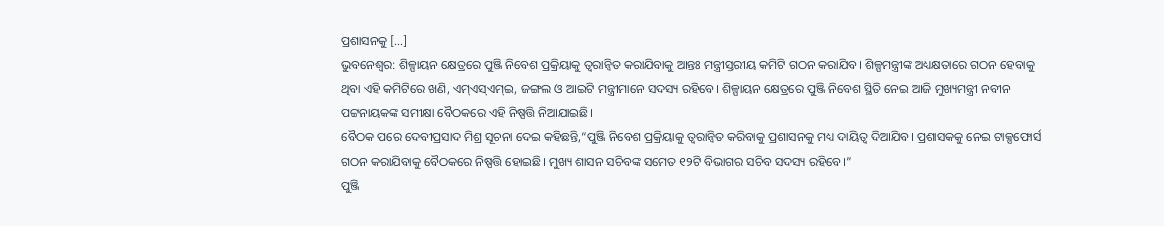ପ୍ରଶାସନକୁ […]
ଭୁବନେଶ୍ୱର: ଶିଳ୍ପାୟନ କ୍ଷେତ୍ରରେ ପୁଞ୍ଜି ନିବେଶ ପ୍ରକ୍ରିୟାକୁ ତ୍ୱରାନ୍ୱିତ କରାଯିବାକୁ ଆନ୍ତଃ ମନ୍ତ୍ରୀସ୍ତରୀୟ କମିଟି ଗଠନ କରାଯିବ। ଶିଳ୍ପମନ୍ତ୍ରୀଙ୍କ ଅଧ୍ୟକ୍ଷତାରେ ଗଠନ ହେବାକୁ ଥିବା ଏହି କମିଟିରେ ଖଣି, ଏମ୍ଏସ୍ଏମ୍ଇ, ଜଙ୍ଗଲ ଓ ଆଇଟି ମନ୍ତ୍ରୀମାନେ ସଦସ୍ୟ ରହିବେ। ଶିଳ୍ପାୟନ କ୍ଷେତ୍ରରେ ପୁଞ୍ଜି ନିବେଶ ସ୍ଥିତି ନେଇ ଆଜି ମୁଖ୍ୟମନ୍ତ୍ରୀ ନବୀନ ପଟ୍ଟନାୟକଙ୍କ ସମୀକ୍ଷା ବୈଠକରେ ଏହି ନିଷ୍ପତ୍ତି ନିଆଯାଇଛି।
ବୈଠକ ପରେ ଦେବୀପ୍ରସାଦ ମିଶ୍ର ସୂଚନା ଦେଇ କହିଛନ୍ତି,“ପୁଞ୍ଜି ନିବେଶ ପ୍ରକ୍ରିୟାକୁ ତ୍ୱରାନ୍ୱିତ କରିବାକୁ ପ୍ରଶାସନକୁ ମଧ୍ୟ ଦାୟିତ୍ୱ ଦିଆଯିବ। ପ୍ରଶାସକକୁ ନେଇ ଟାକ୍ସଫୋର୍ସ ଗଠନ କରାଯିବାକୁ ବୈଠକରେ ନିଷ୍ପତ୍ତି ହୋଇଛି। ମୁଖ୍ୟ ଶାସନ ସଚିବଙ୍କ ସମେତ ୧୨ଟି ବିଭାଗର ସଚିବ ସଦସ୍ୟ ରହିବେ।”
ପୁଞ୍ଜି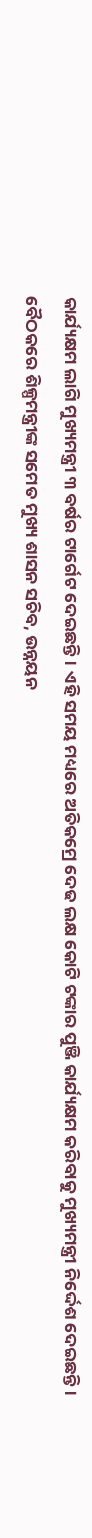କାର୍ଯ୍ୟକ୍ଷମ ଲାଗି ମୁଖ୍ୟମନ୍ତ୍ରୀ ୩ ବର୍ଷର ଟାର୍ଗେଟ ଦେଇଛନ୍ତି। ଏହି ସମୟ ମଧ୍ୟରେ ଅତିକମ୍ରେ ଦେଢ ଲକ୍ଷ କୋଟି ଟଙ୍କାର ପୁଞ୍ଜି କାର୍ଯ୍ୟକ୍ଷମ କରିବାକୁ ମୁଖ୍ୟମନ୍ତ୍ରୀ ନିର୍ଦ୍ଦେଶ ଦେଇଛନ୍ତି।
ବୈଠକରେ ଶିଳ୍ପମନ୍ତ୍ରୀଙ୍କ ସମେତ ମୁଖ୍ୟ ଶାସନ ସଚିବ, ଉନ୍ନୟନ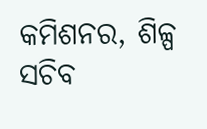କମିଶନର, ଶିଳ୍ପ ସଚିବ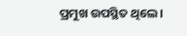ପ୍ରମୁଖ ଉପସ୍ଥିତ ଥିଲେ।